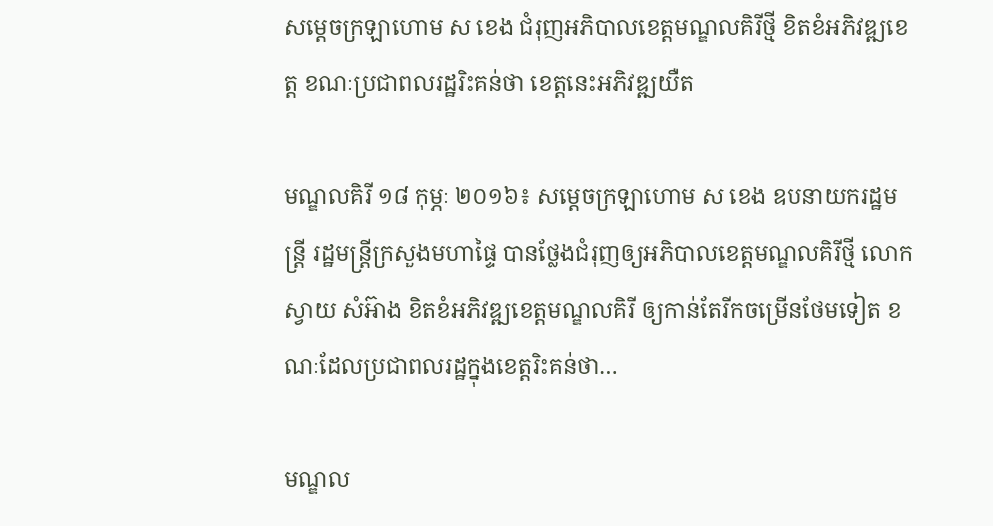សម្តេចក្រឡាហោម ស ខេង ជំរុញអភិបាលខេត្តមណ្ឌលគិរីថ្មី ខិតខំអភិវឌ្ឍខេត្ត ខណៈប្រជាពលរដ្ឋរិះគន់ថា ខេត្តនេះអភិវឌ្ឍយឺត

មណ្ឌលគិរី ១៨ កុម្ភៈ ២០១៦៖ សម្តេចក្រឡាហោម ស ខេង ឧបនាយករដ្ឋមន្រ្តី រដ្ឋមន្រ្តីក្រសួងមហាផ្ទៃ បានថ្លែងជំរុញឲ្យអភិបាលខេត្តមណ្ឌលគិរីថ្មី លោក ស្វាយ សំអ៊ាង ខិតខំអភិវឌ្ឍខេត្តមណ្ឌលគិរី ឲ្យកាន់តែរីកចម្រើនថែមទៀត ខណៈដែលប្រជាពលរដ្ឋក្នុងខេត្តរិះគន់ថា…

មណ្ឌល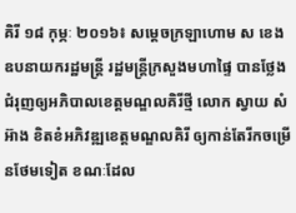គិរី ១៨ កុម្ភៈ ២០១៦៖ សម្តេចក្រឡាហោម ស ខេង ឧបនាយករដ្ឋមន្រ្តី រដ្ឋមន្រ្តីក្រសួងមហាផ្ទៃ បានថ្លែងជំរុញឲ្យអភិបាលខេត្តមណ្ឌលគិរីថ្មី លោក ស្វាយ សំអ៊ាង ខិតខំអភិវឌ្ឍខេត្តមណ្ឌលគិរី ឲ្យកាន់តែរីកចម្រើនថែមទៀត ខណៈដែល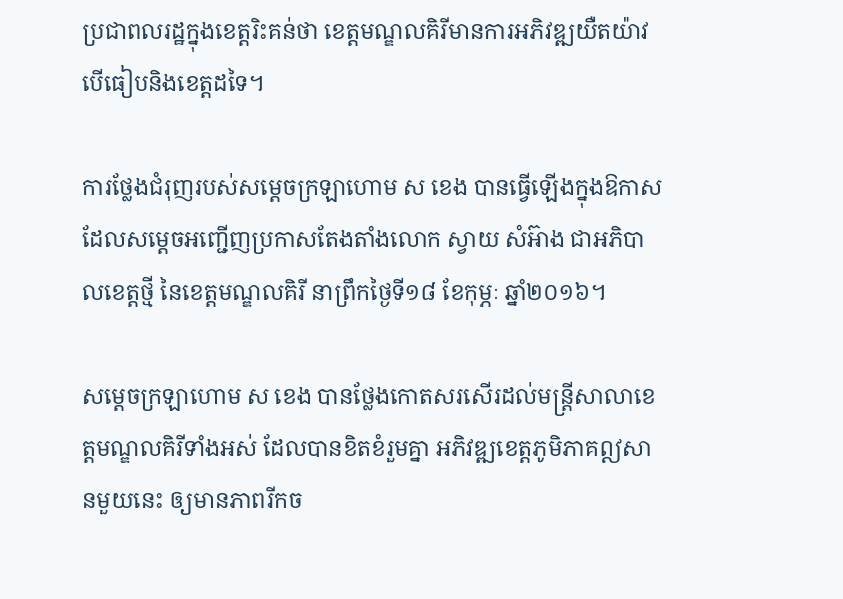ប្រជាពលរដ្ឋក្នុងខេត្តរិះគន់ថា ខេត្តមណ្ឌលគិរីមានការអភិវឌ្ឍយឺតយ៉ាវ បើធៀបនិងខេត្តដទៃ។

ការថ្លែងជំរុញរបស់សម្តេចក្រឡាហោម ស ខេង បានធ្វើឡើងក្នុងឱកាស ដែលសម្តេចអញ្ជើញប្រកាសតែងតាំងលោក ស្វាយ សំអ៊ាង ជាអភិបាលខេត្តថ្មី នៃខេត្តមណ្ឌលគិរី នាព្រឹកថ្ងៃទី១៨ ខែកុម្ភៈ ឆ្នាំ២០១៦។

សម្តេចក្រឡាហោម ស ខេង បានថ្លែងកោតសរសើរដល់មន្រ្តីសាលាខេត្តមណ្ឌលគិរីទាំងអស់ ដែលបានខិតខំរួមគ្នា អភិវឌ្ឍខេត្តភូមិភាគឦសានមួយនេះ ឲ្យមានភាពរីកច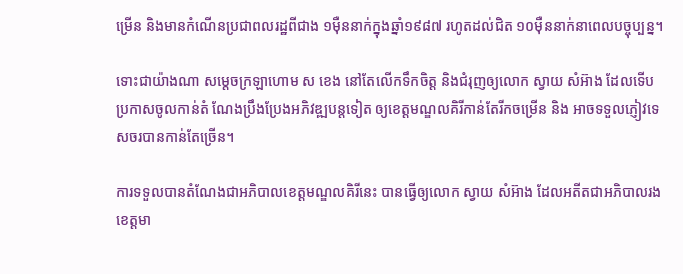ម្រើន និងមានកំណើនប្រជាពលរដ្ឋពីជាង ១ម៉ឺននាក់ក្នុងឆ្នាំ១៩៨៧ រហូតដល់ជិត ១០ម៉ឺននាក់នាពេលបច្ចុប្បន្ន។

ទោះជាយ៉ាងណា សម្តេចក្រឡាហោម ស ខេង នៅតែលើកទឹកចិត្ត និងជំរុញឲ្យលោក ស្វាយ សំអ៊ាង ដែលទើបប្រកាសចូលកាន់តំ ណែងប្រឹងប្រែងអភិវឌ្ឍបន្តទៀត ឲ្យខេត្តមណ្ឌលគិរីកាន់តែរីកចម្រើន និង អាចទទួលភ្ញៀវទេសចរបានកាន់តែច្រើន។

ការទទួលបានតំណែងជាអភិបាលខេត្តមណ្ឌលគិរីនេះ បានធ្វើឲ្យលោក ស្វាយ សំអ៊ាង ដែលអតីតជាអភិបាលរងខេត្តមា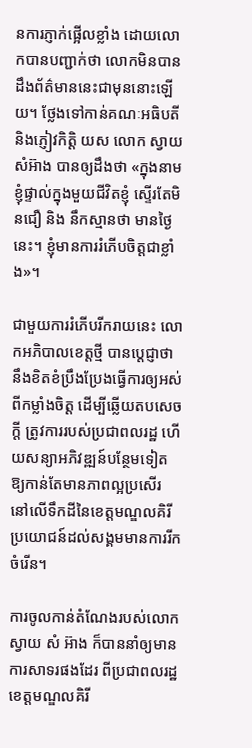នការភ្ញាក់ផ្អើលខ្លាំង ដោយលោកបានបញ្ជាក់ថា លោកមិនបានដឹងព័ត៌មាននេះជាមុននោះឡើយ។ ថ្លែងទៅកាន់គណៈអធិបតី និងភ្ញៀវកិត្តិ យស លោក ស្វាយ សំអ៊ាង បានឲ្យដឹងថា «ក្នុងនាមខ្ញុំផ្ទាល់ក្នុងមួយជីវិតខ្ញុំ ស្ទើរតែមិនជឿ និង នឹកស្មានថា មានថ្ងៃនេះ។ ខ្ញុំមានការរំភើបចិត្តជាខ្លាំង»។

ជាមួយការរំភើបរីករាយនេះ លោកអភិបាលខេត្តថ្មី បានប្តេជ្ញាថា នឹងខិតខំប្រឹងប្រែងធ្វើការឲ្យអស់ពីកម្លាំងចិត្ត ដើម្បីឆ្លើយតបសេចក្តី ត្រូវការរបស់ប្រជាពលរដ្ឋ ហើយសន្យាអភិវឌ្ឍន៍បន្ថែមទៀត ឱ្យកាន់តែមានភាពល្អប្រសើរ នៅលើទឹកដីនៃខេត្តមណ្ឌលគិរី ប្រយោជន៍ដល់សង្គមមានការរីកចំរើន។

ការចូលកាន់តំណែងរបស់លោក ស្វាយ សំ អ៊ាង ក៏បាននាំឲ្យមានការសាទរផងដែរ ពីប្រជាពលរដ្ឋខេត្តមណ្ឌលគិរី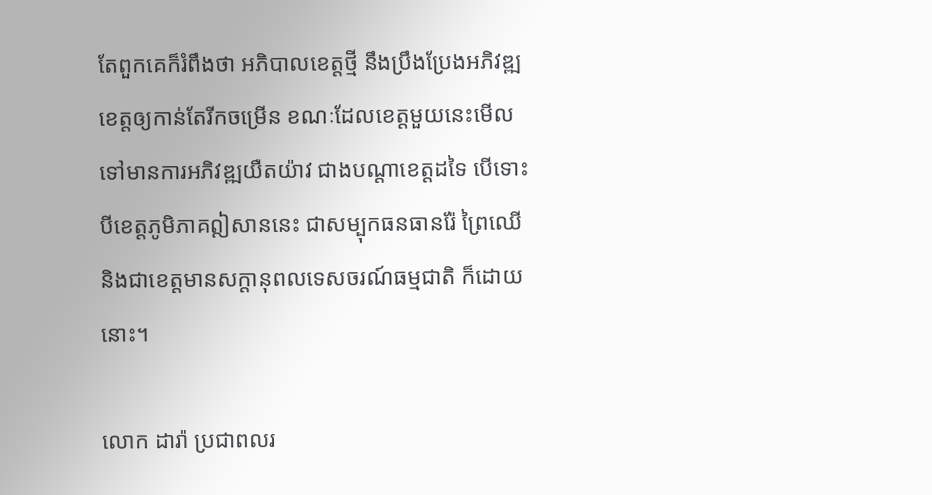តែពួកគេក៏រំពឹងថា អភិបាលខេត្តថ្មី នឹងប្រឹងប្រែងអភិវឌ្ឍខេត្តឲ្យកាន់តែរីកចម្រើន ខណៈដែលខេត្តមួយនេះមើលទៅមានការអភិវឌ្ឍយឺតយ៉ាវ ជាងបណ្តាខេត្តដទៃ បើទោះបីខេត្តភូមិភាគឦសាននេះ ជាសម្បុកធនធានរ៉ែ ព្រៃឈើ និងជាខេត្តមានសក្តានុពលទេសចរណ៍ធម្មជាតិ ក៏ដោយ នោះ។

លោក ដារ៉ា ប្រជាពលរ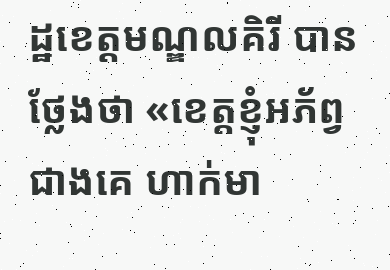ដ្ឋខេត្តមណ្ឌលគិរី បានថ្លែងថា «ខេត្តខ្ញុំអភ័ព្វជាងគេ ហាក់មា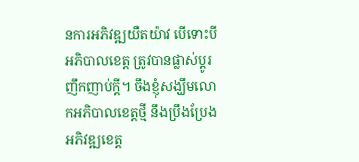នការអភិវឌ្ឍយឺតយ៉ាវ បើទោះបីអភិបាលខេត្ត ត្រូវបានផ្លាស់ប្តូរញឹកញាប់ក្តី។ ចឹងខ្ញុំសង្ឃឹមលោកអភិបាលខេត្តថ្មី នឹងប្រឹងប្រែងអភិវឌ្ឍខេត្ត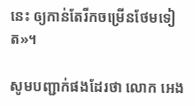នេះ ឲ្យកាន់តែរីកចម្រើនថែមទៀត»។

សូមបញ្ជាក់ផងដែរថា លោក អេង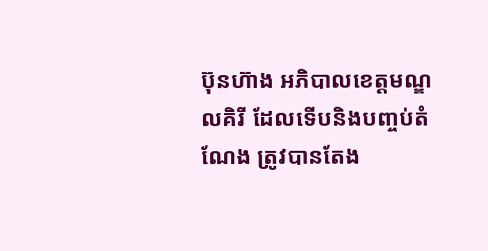ប៊ុនហ៊ាង អភិបាលខេត្តមណ្ឌលគិរី ដែលទើបនិងបញ្ចប់តំណែង ត្រូវបានតែង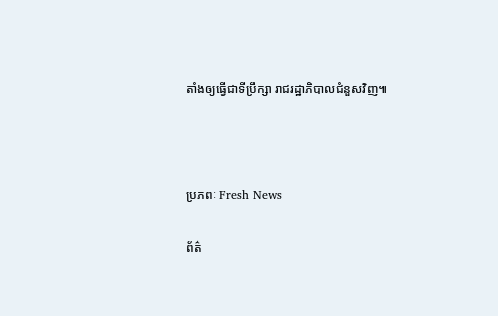តាំងឲ្យធ្វើជាទីប្រឹក្សា រាជរដ្ឋាភិបាលជំនួសវិញ៕



ប្រភពៈ Fresh News

ព័ត៌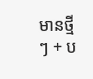មានថ្មីៗ + ប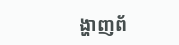ង្ហាញព័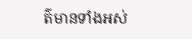ត៌មានទាំងអស់